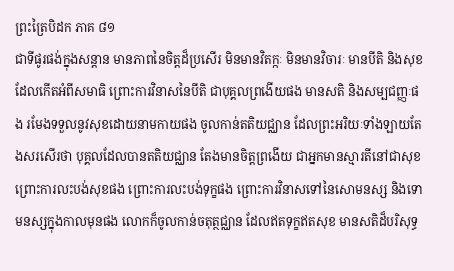ព្រះត្រៃបិដក ភាគ ៨១
ជាទីផូរផង់ក្នុងសន្តាន មានភាពនៃចិត្តដ៏ប្រសើរ មិនមានវិតក្កៈ មិនមានវិចារៈ មានបីតិ និងសុខ ដែលកើតអំពីសមាធិ ព្រោះការវិនាសនៃបីតិ ជាបុគ្គលព្រងើយផង មានសតិ និងសម្បជញ្ញៈផង រមែងទទួលនូវសុខដោយនាមកាយផង ចូលកាន់តតិយជ្ឈាន ដែលព្រះអរិយៈទាំងឡាយតែងសរសើរថា បុគ្គលដែលបានតតិយជ្ឈាន តែងមានចិត្តព្រងើយ ជាអ្នកមានស្មារតីនៅជាសុខ ព្រោះការលះបង់សុខផង ព្រោះការលះបង់ទុក្ខផង ព្រោះការវិនាសទៅនៃសោមនស្ស និងទោមនស្សក្នុងកាលមុនផង លោកក៏ចូលកាន់ចតុត្ថជ្ឈាន ដែលឥតទុក្ខឥតសុខ មានសតិដ៏បរិសុទ្ធ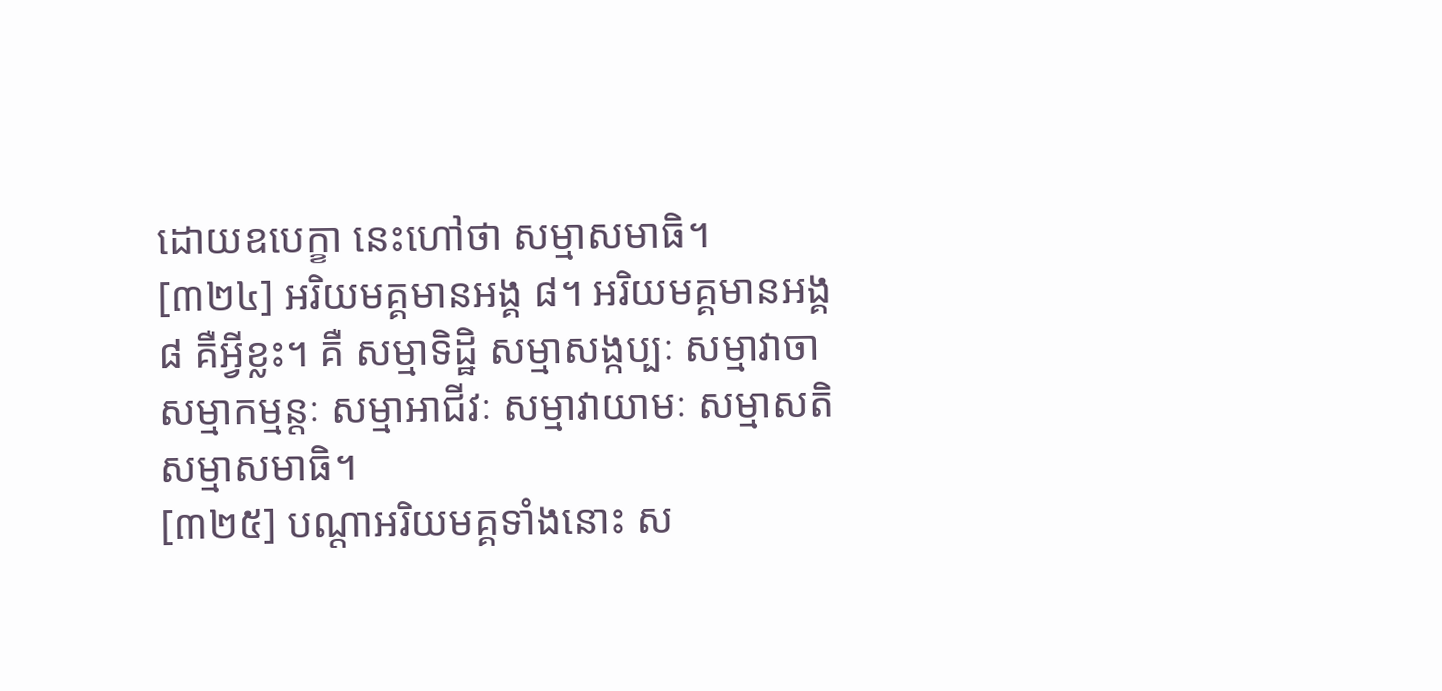ដោយឧបេក្ខា នេះហៅថា សម្មាសមាធិ។
[៣២៤] អរិយមគ្គមានអង្គ ៨។ អរិយមគ្គមានអង្គ ៨ គឺអ្វីខ្លះ។ គឺ សម្មាទិដ្ឋិ សម្មាសង្កប្បៈ សម្មាវាចា សម្មាកម្មន្តៈ សម្មាអាជីវៈ សម្មាវាយាមៈ សម្មាសតិ សម្មាសមាធិ។
[៣២៥] បណ្តាអរិយមគ្គទាំងនោះ ស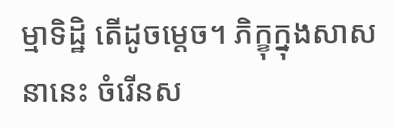ម្មាទិដ្ឋិ តើដូចម្តេច។ ភិក្ខុក្នុងសាសនានេះ ចំរើនស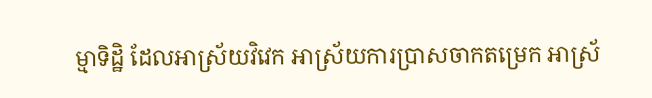ម្មាទិដ្ឋិ ដែលអាស្រ័យវិវេក អាស្រ័យការប្រាសចាកតម្រេក អាស្រ័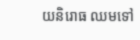យនិរោធ ឈមទៅ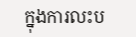ក្នុងការលះប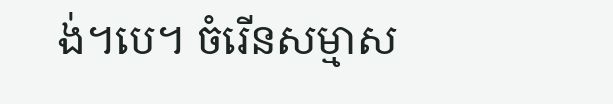ង់។បេ។ ចំរើនសម្មាស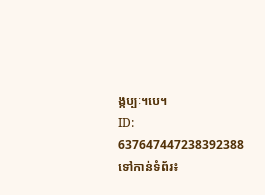ង្កប្បៈ។បេ។
ID: 637647447238392388
ទៅកាន់ទំព័រ៖